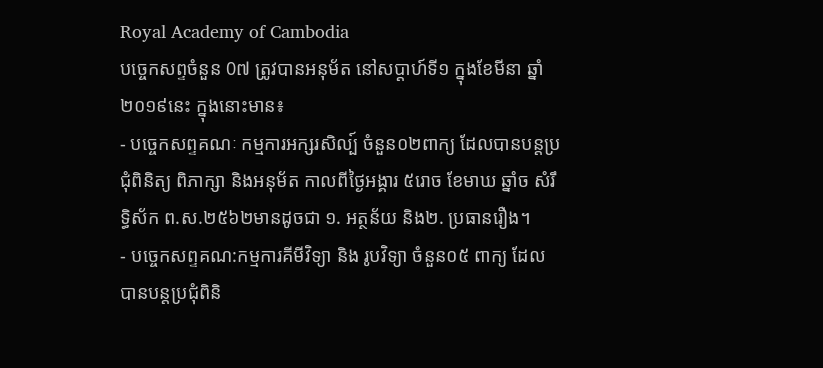Royal Academy of Cambodia
បច្ចេកសព្ទចំនួន 0៧ ត្រូវបានអនុម័ត នៅសប្តាហ៍ទី១ ក្នុងខែមីនា ឆ្នាំ២០១៩នេះ ក្នុងនោះមាន៖
- បច្ចេកសព្ទគណៈ កម្មការអក្សរសិល្ប៍ ចំនួន០២ពាក្យ ដែលបានបន្តប្រជុំពិនិត្យ ពិភាក្សា និងអនុម័ត កាលពីថ្ងៃអង្គារ ៥រោច ខែមាឃ ឆ្នាំច សំរឹទ្ធិស័ក ព.ស.២៥៦២មានដូចជា ១. អត្ថន័យ និង២. ប្រធានរឿង។
- បច្ចេកសព្ទគណ:កម្មការគីមីវិទ្យា និង រូបវិទ្យា ចំនួន០៥ ពាក្យ ដែលបានបន្តប្រជុំពិនិ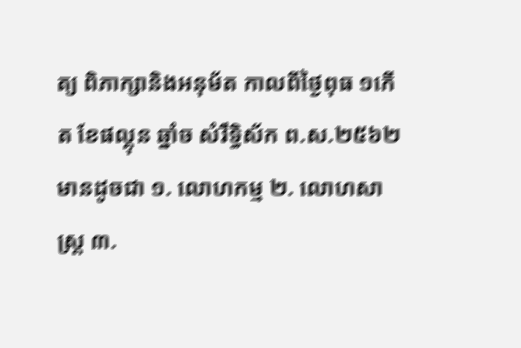ត្យ ពិភាក្សានិងអនុម័ត កាលពីថ្ងៃពុធ ១កើត ខែផល្គុន ឆ្នាំច សំរឹទ្ធិស័ក ព.ស.២៥៦២ មានដូចជា ១. លោហកម្ម ២. លោហសាស្ត្រ ៣.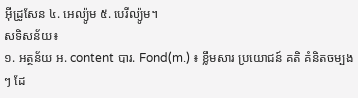អ៊ីដ្រូសែន ៤. អេល្យ៉ូម ៥. បេរីល្យ៉ូម។
សទិសន័យ៖
១. អត្ថន័យ អ. content បារ. Fond(m.) ៖ ខ្លឹមសារ ប្រយោជន៍ គតិ គំនិតចម្បងៗ ដែ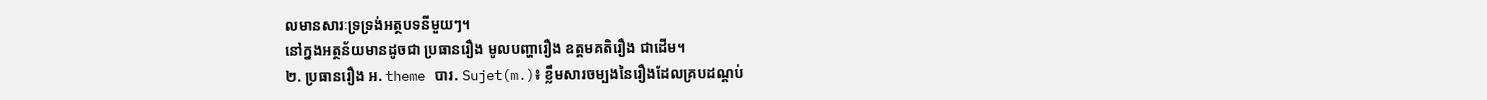លមានសារៈទ្រទ្រង់អត្ថបទនីមួយៗ។
នៅក្នងអត្ថន័យមានដូចជា ប្រធានរឿង មូលបញ្ហារឿង ឧត្តមគតិរឿង ជាដើម។
២. ប្រធានរឿង អ. theme បារ. Sujet(m.)៖ ខ្លឹមសារចម្បងនៃរឿងដែលគ្របដណ្តប់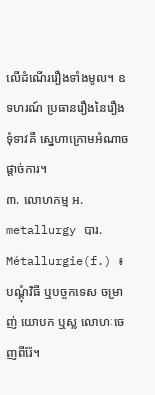លើដំណើររឿងទាំងមូល។ ឧទហរណ៍ ប្រធានរឿងនៃរឿងទុំទាវគឺ ស្នេហាក្រោមអំណាចផ្តាច់ការ។
៣. លោហកម្ម អ. metallurgy បារ. Métallurgie(f.) ៖ បណ្តុំវិធី ឬបច្ចកទេស ចម្រាញ់ យោបក ឬស្ល លោហៈចេញពីរ៉ែ។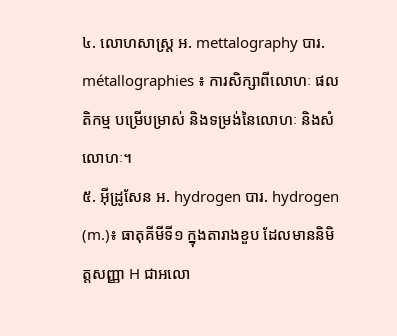៤. លោហសាស្ត្រ អ. mettalography បារ. métallographies ៖ ការសិក្សាពីលោហៈ ផលតិកម្ម បម្រើបម្រាស់ និងទម្រង់នៃលោហៈ និងសំលោហៈ។
៥. អ៊ីដ្រូសែន អ. hydrogen បារ. hydrogen (m.)៖ ធាតុគីមីទី១ ក្នុងតារាងខួប ដែលមាននិមិត្តសញ្ញា H ជាអលោ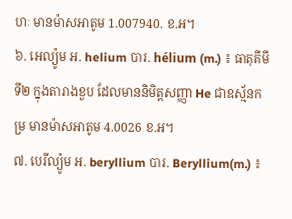ហៈ មានម៉ាសអាតូម 1.007940. ខ.អ។
៦. អេល្យ៉ូម អ. helium បារ. hélium (m.) ៖ ធាតុគីមីទី២ ក្នុងតារាងខួប ដែលមាននិមិត្តសញ្ញា He ជាឧស្ម័នកម្រ មានម៉ាសអាតូម 4.0026 ខ.អ។
៧. បេរីល្យ៉ូម អ. beryllium បារ. Beryllium(m.) ៖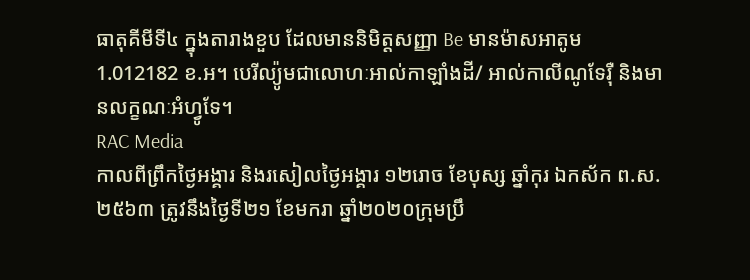ធាតុគីមីទី៤ ក្នុងតារាងខួប ដែលមាននិមិត្តសញ្ញា Be មានម៉ាសអាតូម 1.012182 ខ.អ។ បេរីល្យ៉ូមជាលោហៈអាល់កាឡាំងដី/ អាល់កាលីណូទែរ៉ឺ និងមានលក្ខណៈអំហ្វូទែ។
RAC Media
កាលពីព្រឹកថ្ងៃអង្គារ និងរសៀលថ្ងៃអង្គារ ១២រោច ខែបុស្ស ឆ្នាំកុរ ឯកស័ក ព.ស.២៥៦៣ ត្រូវនឹងថ្ងៃទី២១ ខែមករា ឆ្នាំ២០២០ក្រុមប្រឹ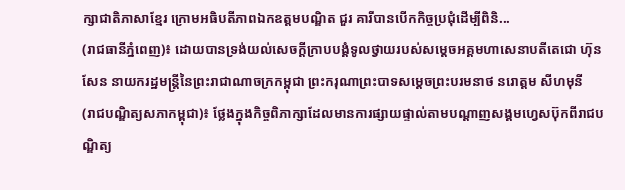ក្សាជាតិភាសាខ្មែរ ក្រោមអធិបតីភាពឯកឧត្តមបណ្ឌិត ជួរ គារីបានបើកកិច្ចប្រជុំដើម្បីពិនិ...
(រាជធានីភ្នំពេញ)៖ ដោយបានទ្រង់យល់សេចក្តីក្រាបបង្គំទូលថ្វាយរបស់សម្តេចអគ្គមហាសេនាបតីតេជោ ហ៊ុន សែន នាយករដ្ឋមន្ត្រីនៃព្រះរាជាណាចក្រកម្ពុជា ព្រះករុណាព្រះបាទសម្តេចព្រះបរមនាថ នរោត្តម សីហមុនី
(រាជបណ្ឌិត្យសភាកម្ពុជា)៖ ថ្លែងក្នុងកិច្ចពិភាក្សាដែលមានការផ្សាយផ្ទាល់តាមបណ្តាញសង្គមហ្វេសប៊ុកពីរាជបណ្ឌិត្យ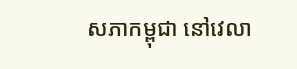សភាកម្ពុជា នៅវេលា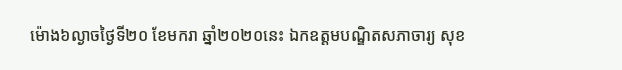ម៉ោង៦ល្ងាចថ្ងៃទី២០ ខែមករា ឆ្នាំ២០២០នេះ ឯកឧត្តមបណ្ឌិតសភាចារ្យ សុខ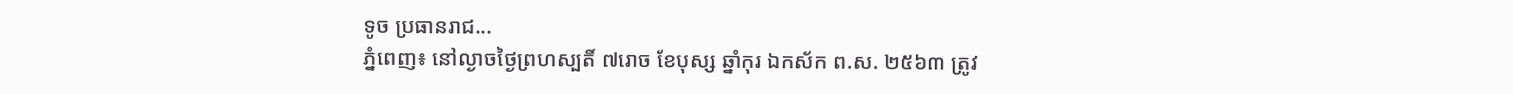ទូច ប្រធានរាជ...
ភ្នំពេញ៖ នៅល្ងាចថ្ងៃព្រហស្បតិ៍ ៧រោច ខែបុស្ស ឆ្នាំកុរ ឯកស័ក ព.ស. ២៥៦៣ ត្រូវ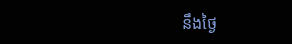នឹងថ្ងៃ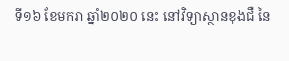ទី១៦ ខែមករា ឆ្នាំ២០២០ នេះ នៅវិទ្យាស្ថានខុងជឺ នៃ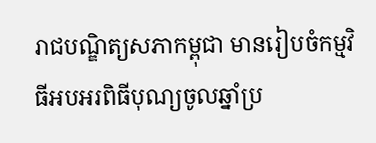រាជបណ្ឌិត្យសភាកម្ពុជា មានរៀបចំកម្មវិធីអបអរពិធីបុណ្យចូលឆ្នាំប្រ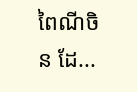ពៃណីចិន ដែ...